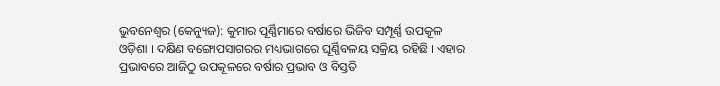ଭୁବନେଶ୍ୱର (କେନ୍ୟୁଜ): କୁମାର ପୂର୍ଣ୍ଣିମାରେ ବର୍ଷାରେ ଭିଜିବ ସମ୍ପୂର୍ଣ୍ଣ ଉପକୂଳ ଓଡ଼ିଶା । ଦକ୍ଷିଣ ବଙ୍ଗୋପସାଗରର ମଧ୍ୟଭାଗରେ ଘୂର୍ଣ୍ଣିବଳୟ ସକ୍ରିୟ ରହିଛି । ଏହାର ପ୍ରଭାବରେ ଆଜିଠୁ ଉପକୂଳରେ ବର୍ଷାର ପ୍ରଭାବ ଓ ବିସ୍ତତି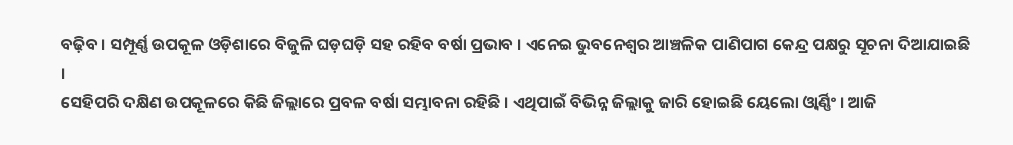ବଢ଼ିବ । ସମ୍ପୂର୍ଣ୍ଣ ଉପକୂଳ ଓଡ଼ିଶାରେ ବିଜୁଳି ଘଡ଼ଘଡ଼ି ସହ ରହିବ ବର୍ଷା ପ୍ରଭାବ । ଏନେଇ ଭୁବନେଶ୍ୱର ଆଞ୍ଚଳିକ ପାଣିପାଗ କେନ୍ଦ୍ର ପକ୍ଷରୁ ସୂଚନା ଦିଆଯାଇଛି ।
ସେହିପରି ଦକ୍ଷିଣ ଉପକୂଳରେ କିଛି ଜିଲ୍ଲାରେ ପ୍ରବଳ ବର୍ଷା ସମ୍ଭାବନା ରହିଛି । ଏଥିପାଇଁ ବିଭିନ୍ନ ଜିଲ୍ଲାକୁ ଜାରି ହୋଇଛି ୟେଲୋ ଓ୍ଵାର୍ଣ୍ଣିଂ । ଆଜି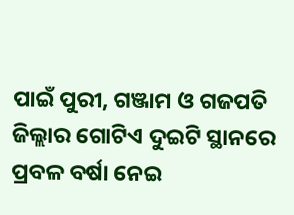ପାଇଁ ପୁରୀ, ଗଞ୍ଜାମ ଓ ଗଜପତି ଜିଲ୍ଲାର ଗୋଟିଏ ଦୁଇଟି ସ୍ଥାନରେ ପ୍ରବଳ ବର୍ଷା ନେଇ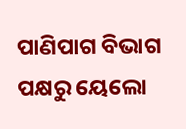ପାଣିପାଗ ବିଭାଗ ପକ୍ଷରୁ ୟେଲୋ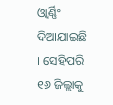ଓ୍ଵାର୍ଣ୍ଣିଂ ଦିଆଯାଇଛି । ସେହିପରି ୧୬ ଜିଲ୍ଲାକୁ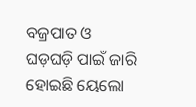ବଜ୍ରପାତ ଓ ଘଡ଼ଘଡ଼ି ପାଇଁ ଜାରି ହୋଇଛି ୟେଲୋ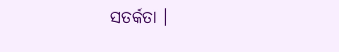ସତର୍କତା ।